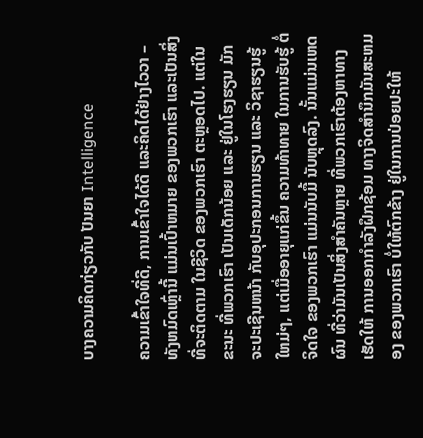ບາງຄວາມຄິດກ່ຽວກັບ ປັນຍາ Intelligence

ຄວາມເຂົ້າໃຈທີ່ດີ, ການເຂົ້າໃຈໄດ້ດີ ແລະຄິດໄດ້ຢ່າງໄວວາ – ທັງຫມົດເຫຼົ່ານີ້ ແມ່ນເປົ້າຫມາຍ ຂອງພວກເຮົາ ແລະເປັນສິ່ງ ທີ່ຈະຕິດຕາມ ໃນຊີວິດ ຂອງພວກເຮົາ ຕະຫຼອດໄປ. ແຕ່ໃນຂະນະ ທີ່ພວກເຮົາ ເປັນເດັກນ້ອຍ ແລະ ຢູ່ໃນໂຮງຮຽນ ມັກຈະປະເຊີນຫນ້າ ກັບອຸປະກອນການຮຽນ ແລະ ວິຊາຮຽນຮູ້ໃຫມ່ໆ, ແຕ່ເມື່ອອາຍຸແກ່ຂຶ້ນ ຄວາມທ້າທາຍ ໃນການຮັບຮູ້ ຕໍ່ຈິດໃຈ ຂອງພວກເຮົາ ແມ່ນນັບມື້ ນັບຫຼຸດລົງ. ນັ້ນແມ່ນເຫດຜົນ ທີ່ວ່າມັນເປັນສິ່ງສໍາຄັນຫຼາຍ ທີ່ພວກເຮົາຕ້ອງຫາທາງ ເຮັດໃຫ້ ການອອກກໍາລັງຝຶກຊ້ອມ ທາງຈິດສໍານຶກມັນສະຫມອງ ຂອງພວກເຮົາ ບໍ່ໃຫ້ຕົກຂ້າງ ຢູ່ໃນການປ່ອຍປະໃຫ້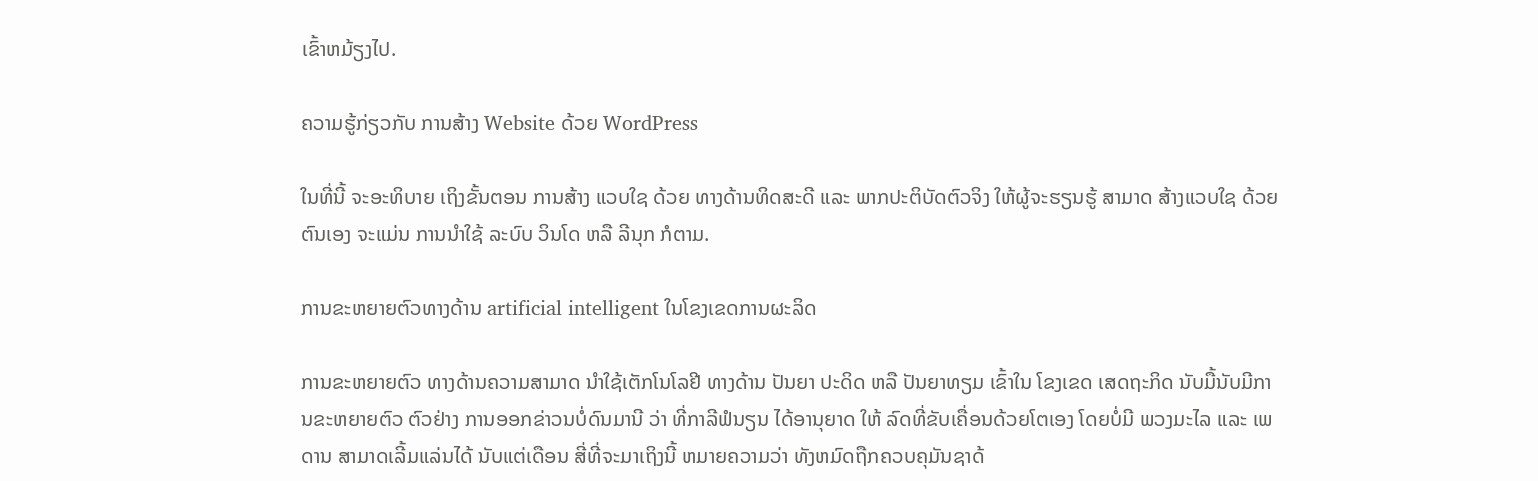ເຂົ້າຫມ້ຽງໄປ.

ຄວາມຮູ້ກ່ຽວກັບ ການສ້າງ Website ດ້ວຍ WordPress

ໃນທີ່ນີ້ ຈະອະທິບາຍ ເຖິງຂັ້ນຕອນ ການສ້າງ ແວບໃຊ ດ້ວຍ ທາງດ້ານທິດສະດີ ແລະ ພາກປະຕິບັດຕົວຈິງ ໃຫ້ຜູ້ຈະຮຽນຮູ້ ສາມາດ ສ້າງແວບໃຊ ດ້ວຍຕົນເອງ ຈະແມ່ນ ການນໍາໃຊ້ ລະບົບ ວິນໂດ ຫລື ລີນຸກ ກໍຕາມ.

ການຂະຫຍາຍຕົວທາງດ້ານ artificial intelligent ໃນໂຂງເຂດການຜະລິດ

ການຂະຫຍາຍຕົວ ທາງດ້ານຄວາມສາມາດ ນໍາໃຊ້ເຕັກໂນໂລຢີ ທາງດ້ານ ປັນຍາ ປະດິດ ຫລື ປັນຍາທຽມ ເຂົ້າໃນ ໂຂງເຂດ ເສດຖະກິດ ນັບມື້ນັບມີການຂະຫຍາຍຕົວ ຕົວຢ່າງ ການອອກຂ່າວນບໍ່ດົນມານີ ວ່າ ທີ່ກາລີຟໍນຽນ ໄດ້ອານຸຍາດ ໃຫ້ ລົດທີ່ຂັບເຄື່ອນດ້ວຍໂຕເອງ ໂດຍບໍ່ມີ ພວງມະໄລ ແລະ ເພດານ ສາມາດເລີ້ມແລ່ນໄດ້ ນັບແຕ່ເດືອນ ສີ່ທີ່ຈະມາເຖິງນີ້ ຫມາຍຄວາມວ່າ ທັງຫມົດຖືກຄວບຄຸມັນຊາດ້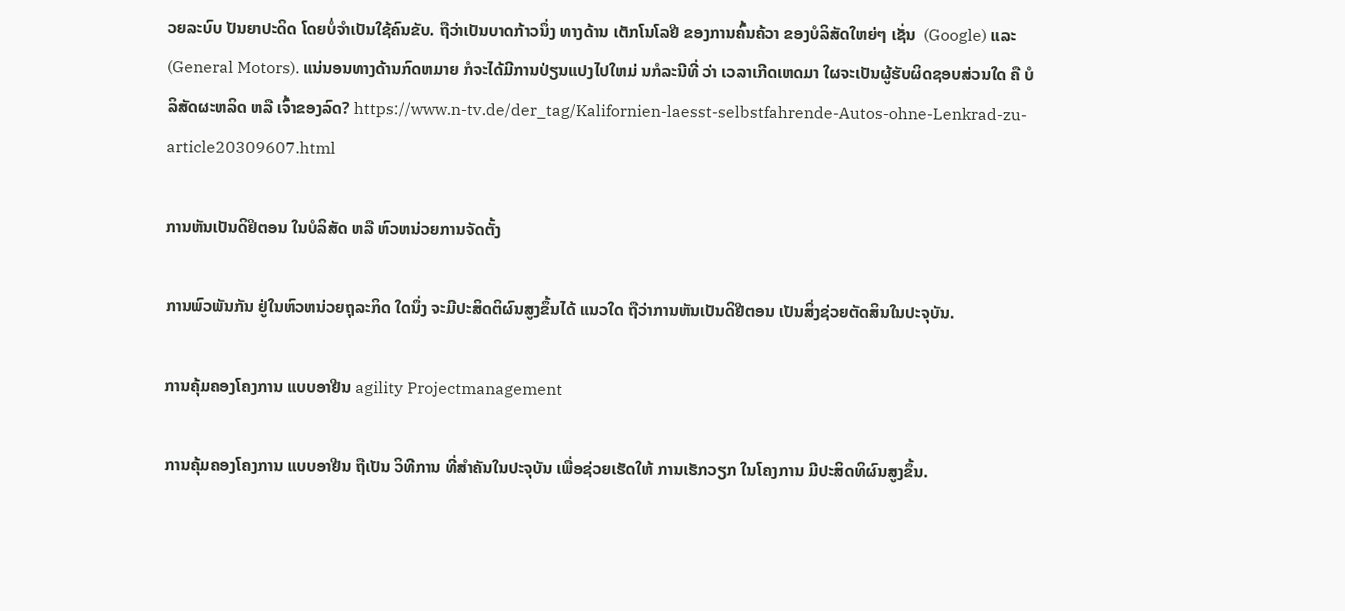ວຍລະບົບ ປັນຍາປະດິດ ໂດຍບໍ່ຈໍາເປັນໃຊ້ຄົນຂັບ. ຖືວ່າເປັນບາດກ້າວນຶ່ງ ທາງດ້ານ ເຕັກໂນໂລຢີ ຂອງການຄົ້ນຄ້ວາ ຂອງບໍລິສັດໃຫຍ່ໆ ເຊັ່ນ  (Google) ແລະ (General Motors). ແນ່ນອນທາງດ້ານກົດຫມາຍ ກໍຈະໄດ້ມີການປ່ຽນແປງໄປໃຫມ່ ນກໍລະນີທີ່ ວ່າ ເວລາເກີດເຫດມາ ໃຜຈະເປັນຜູ້ຮັບຜິດຊອບສ່ວນໃດ ຄື ບໍລິສັດຜະຫລິດ ຫລື ເຈົ້າຂອງລົດ? https://www.n-tv.de/der_tag/Kalifornien-laesst-selbstfahrende-Autos-ohne-Lenkrad-zu-article20309607.html

ການຫັນເປັນດິຢິຕອນ ໃນບໍລິສັດ ຫລື ຫົວຫນ່ວຍການຈັດຕັ້ງ

ການພົວພັນກັນ ຢູ່ໃນຫົວຫນ່ວຍຖຸລະກິດ ໃດນຶ່ງ ຈະມີປະສິດຕິຜົນສູງຂຶ້ນໄດ້ ແນວໃດ ຖືວ່າການຫັນເປັນດິຢີຕອນ ເປັນສິ່ງຊ່ວຍຕັດສິນໃນປະຈຸບັນ.

ການຄຸ້ມຄອງໂຄງການ ແບບອາຢີນ agility Projectmanagement

ການຄຸ້ມຄອງໂຄງການ ແບບອາຢີນ ຖືເປັນ ວິທີການ ທີ່ສໍາຄັນໃນປະຈຸບັນ ເພື່ອຊ່ວຍເຮັດໃຫ້ ການເຮັກວຽກ ໃນໂຄງການ ມີປະສິດທິຜົນສູງຂຶ້ນ.